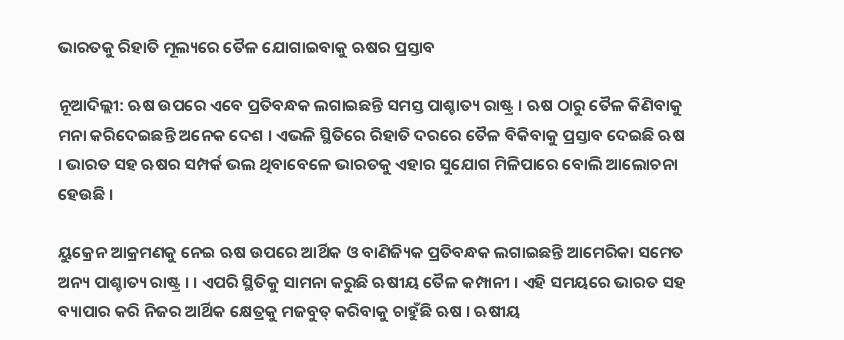ଭାରତକୁ ରିହାତି ମୂଲ୍ୟରେ ତୈଳ ଯୋଗାଇବାକୁ ଋଷର ପ୍ରସ୍ତାବ

ନୂଆଦିଲ୍ଲୀ: ଋଷ ଉପରେ ଏବେ ପ୍ରତିବନ୍ଧକ ଲଗାଇଛନ୍ତି ସମସ୍ତ ପାଶ୍ଚାତ୍ୟ ରାଷ୍ଟ୍ର । ଋଷ ଠାରୁ ତୈଳ କିଣିବାକୁ ମନା କରିଦେଇଛନ୍ତି ଅନେକ ଦେଶ । ଏଭଳି ସ୍ଥିତିରେ ରିହାତି ଦରରେ ତୈଳ ବିକିବାକୁ ପ୍ରସ୍ତାବ ଦେଇଛି ଋଷ । ଭାରତ ସହ ଋଷର ସମ୍ପର୍କ ଭଲ ଥିବାବେଳେ ଭାରତକୁ ଏହାର ସୁଯୋଗ ମିଳିପାରେ ବୋଲି ଆଲୋଚନା ହେଉଛି ।

ୟୁକ୍ରେନ ଆକ୍ରମଣକୁ ନେଇ ଋଷ ଉପରେ ଆର୍ଥିକ ଓ ବାଣିଜ୍ୟିକ ପ୍ରତିବନ୍ଧକ ଲଗାଇଛନ୍ତି ଆମେରିକା ସମେତ ଅନ୍ୟ ପାଶ୍ଚାତ୍ୟ ରାଷ୍ଟ୍ର । । ଏପରି ସ୍ଥିତିକୁ ସାମନା କରୁଛି ଋଷୀୟ ତୈଳ କମ୍ପାନୀ । ଏହି ସମୟରେ ଭାରତ ସହ ବ୍ୟାପାର କରି ନିଜର ଆର୍ଥିକ କ୍ଷେତ୍ରକୁ ମଜବୁତ୍ କରିବାକୁ ଚାହୁଁଛି ଋଷ । ଋଷୀୟ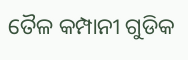ତୈଳ କମ୍ପାନୀ ଗୁଡିକ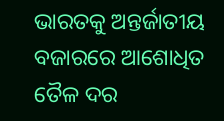ଭାରତକୁ ଅନ୍ତର୍ଜାତୀୟ ବଜାରରେ ଆଶୋଧିତ ତୈଳ ଦର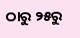ଠାରୁ ୨୫ରୁ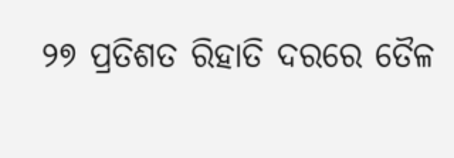୨୭ ପ୍ରତିଶତ ରିହାତି ଦରରେ ତୈଳ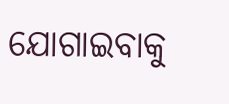ଯୋଗାଇବାକୁ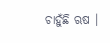ଚାହୁଁଛି ଋଷ ।